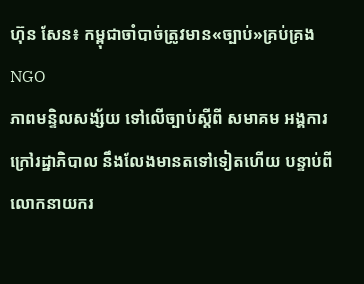ហ៊ុន សែន៖ កម្ពុជាចាំបាច់ត្រូវមាន«ច្បាប់»គ្រប់គ្រង NGO
ភាពមន្ទិលសង្ស័យ ទៅលើច្បាប់ស្ដីពី សមាគម អង្គការក្រៅរដ្ឋាភិបាល នឹងលែងមានតទៅទៀតហើយ បន្ទាប់ពីលោកនាយករ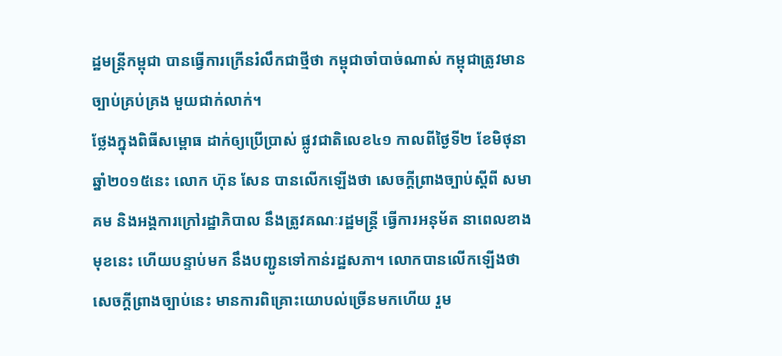ដ្ឋមន្រ្តីកម្ពុជា បានធ្វើការក្រើនរំលឹកជាថ្មីថា កម្ពុជាចាំបាច់ណាស់ កម្ពុជាត្រូវមានច្បាប់គ្រប់គ្រង មួយជាក់លាក់។
ថ្លែងក្នុងពិធីសម្ពោធ ដាក់ឲ្យប្រើប្រាស់ ផ្លូវជាតិលេខ៤១ កាលពីថ្ងៃទី២ ខែមិថុនា ឆ្នាំ២០១៥នេះ លោក ហ៊ុន សែន បានលើកឡើងថា សេចក្តីព្រាងច្បាប់ស្តីពី សមាគម និងអង្គការក្រៅរដ្ឋាភិបាល នឹងត្រូវគណៈរដ្ឋមន្ត្រី ធ្វើការអនុម័ត នាពេលខាងមុខនេះ ហើយបន្ទាប់មក នឹងបញ្ជូនទៅកាន់រដ្ឋសភា។ លោកបានលើកឡើងថា សេចក្តីព្រាងច្បាប់នេះ មានការពិគ្រោះយោបល់ច្រើនមកហើយ រួម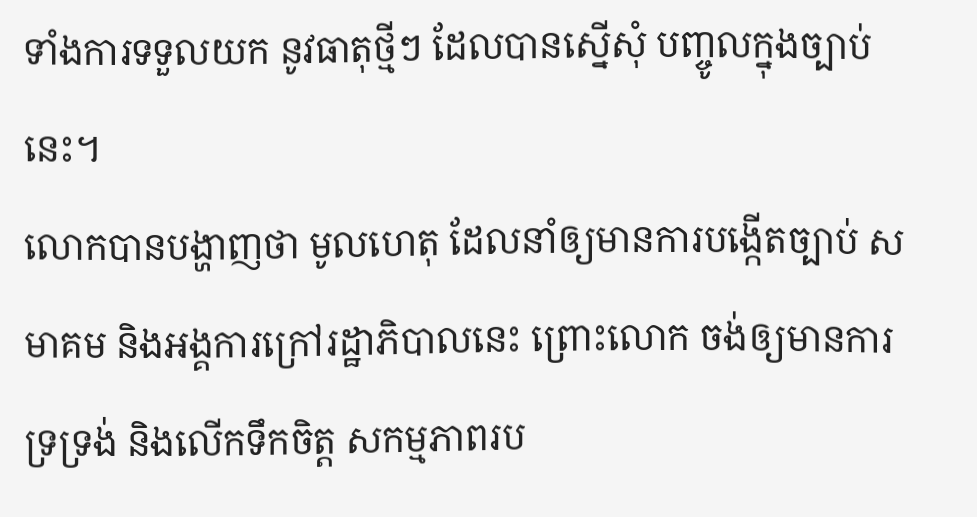ទាំងការទទួលយក នូវធាតុថ្មីៗ ដែលបានស្នើសុំ បញ្ចូលក្នុងច្បាប់នេះ។
លោកបានបង្ហាញថា មូលហេតុ ដែលនាំឲ្យមានការបង្កើតច្បាប់ សមាគម និងអង្គការក្រៅរដ្ឋាភិបាលនេះ ព្រោះលោក ចង់ឲ្យមានការទ្រទ្រង់ និងលើកទឹកចិត្ត សកម្មភាពរប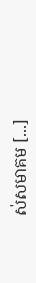ស់សមាគម [...]